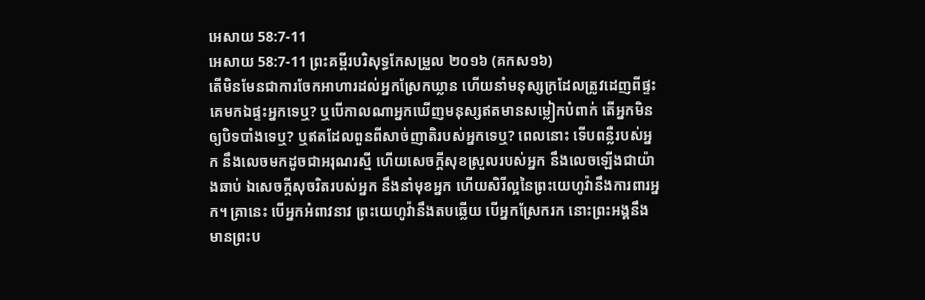អេសាយ 58:7-11
អេសាយ 58:7-11 ព្រះគម្ពីរបរិសុទ្ធកែសម្រួល ២០១៦ (គកស១៦)
តើមិនមែនជាការចែកអាហារដល់អ្នកស្រែកឃ្លាន ហើយនាំមនុស្សក្រដែលត្រូវដេញពីផ្ទះគេមកឯផ្ទះអ្នកទេឬ? ឬបើកាលណាអ្នកឃើញមនុស្សឥតមានសម្លៀកបំពាក់ តើអ្នកមិនឲ្យបិទបាំងទេឬ? ឬឥតដែលពួនពីសាច់ញាតិរបស់អ្នកទេឬ? ពេលនោះ ទើបពន្លឺរបស់អ្នក នឹងលេចមកដូចជាអរុណរស្មី ហើយសេចក្ដីសុខស្រួលរបស់អ្នក នឹងលេចឡើងជាយ៉ាងឆាប់ ឯសេចក្ដីសុចរិតរបស់អ្នក នឹងនាំមុខអ្នក ហើយសិរីល្អនៃព្រះយេហូវ៉ានឹងការពារអ្នក។ គ្រានេះ បើអ្នកអំពាវនាវ ព្រះយេហូវ៉ានឹងតបឆ្លើយ បើអ្នកស្រែករក នោះព្រះអង្គនឹងមានព្រះប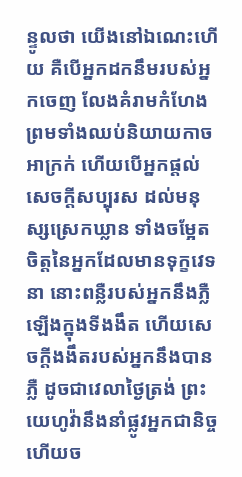ន្ទូលថា យើងនៅឯណេះហើយ គឺបើអ្នកដកនឹមរបស់អ្នកចេញ លែងគំរាមកំហែង ព្រមទាំងឈប់និយាយកាចអាក្រក់ ហើយបើអ្នកផ្តល់សេចក្ដីសប្បុរស ដល់មនុស្សស្រេកឃ្លាន ទាំងចម្អែតចិត្តនៃអ្នកដែលមានទុក្ខវេទនា នោះពន្លឺរបស់អ្នកនឹងភ្លឺឡើងក្នុងទីងងឹត ហើយសេចក្ដីងងឹតរបស់អ្នកនឹងបានភ្លឺ ដូចជាវេលាថ្ងៃត្រង់ ព្រះយេហូវ៉ានឹងនាំផ្លូវអ្នកជានិច្ច ហើយច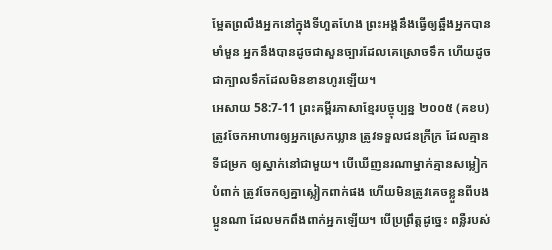ម្អែតព្រលឹងអ្នកនៅក្នុងទីហួតហែង ព្រះអង្គនឹងធ្វើឲ្យឆ្អឹងអ្នកបានមាំមួន អ្នកនឹងបានដូចជាសួនច្បារដែលគេស្រោចទឹក ហើយដូចជាក្បាលទឹកដែលមិនខានហូរឡើយ។
អេសាយ 58:7-11 ព្រះគម្ពីរភាសាខ្មែរបច្ចុប្បន្ន ២០០៥ (គខប)
ត្រូវចែកអាហារឲ្យអ្នកស្រេកឃ្លាន ត្រូវទទួលជនក្រីក្រ ដែលគ្មានទីជម្រក ឲ្យស្នាក់នៅជាមួយ។ បើឃើញនរណាម្នាក់គ្មានសម្លៀកបំពាក់ ត្រូវចែកឲ្យគ្នាស្លៀកពាក់ផង ហើយមិនត្រូវគេចខ្លួនពីបងប្អូនណា ដែលមកពឹងពាក់អ្នកឡើយ។ បើប្រព្រឹត្តដូច្នេះ ពន្លឺរបស់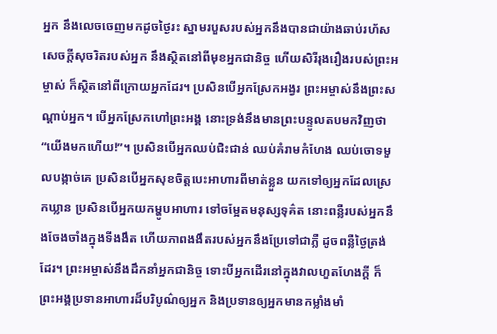អ្នក នឹងលេចចេញមកដូចថ្ងៃរះ ស្នាមរបួសរបស់អ្នកនឹងបានជាយ៉ាងឆាប់រហ័ស សេចក្ដីសុចរិតរបស់អ្នក នឹងស្ថិតនៅពីមុខអ្នកជានិច្ច ហើយសិរីរុងរឿងរបស់ព្រះអម្ចាស់ ក៏ស្ថិតនៅពីក្រោយអ្នកដែរ។ ប្រសិនបើអ្នកស្រែកអង្វរ ព្រះអម្ចាស់នឹងព្រះសណ្ដាប់អ្នក។ បើអ្នកស្រែកហៅព្រះអង្គ នោះទ្រង់នឹងមានព្រះបន្ទូលតបមកវិញថា “យើងមកហើយ!”។ ប្រសិនបើអ្នកឈប់ជិះជាន់ ឈប់គំរាមកំហែង ឈប់ចោទមួលបង្កាច់គេ ប្រសិនបើអ្នកសុខចិត្តបេះអាហារពីមាត់ខ្លួន យកទៅឲ្យអ្នកដែលស្រេកឃ្លាន ប្រសិនបើអ្នកយកម្ហូបអាហារ ទៅចម្អែតមនុស្សទុគ៌ត នោះពន្លឺរបស់អ្នកនឹងចែងចាំងក្នុងទីងងឹត ហើយភាពងងឹតរបស់អ្នកនឹងប្រែទៅជាភ្លឺ ដូចពន្លឺថ្ងៃត្រង់ដែរ។ ព្រះអម្ចាស់នឹងដឹកនាំអ្នកជានិច្ច ទោះបីអ្នកដើរនៅក្នុងវាលហួតហែងក្ដី ក៏ព្រះអង្គប្រទានអាហារដ៏បរិបូណ៌ឲ្យអ្នក និងប្រទានឲ្យអ្នកមានកម្លាំងមាំ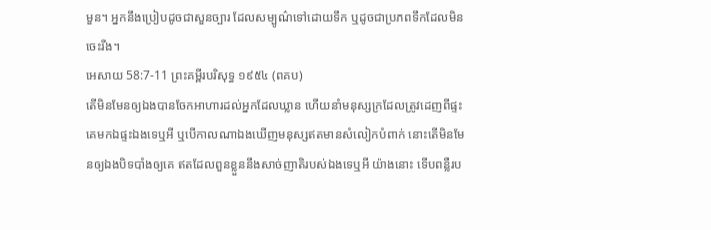មួន។ អ្នកនឹងប្រៀបដូចជាសួនច្បារ ដែលសម្បូណ៌ទៅដោយទឹក ឬដូចជាប្រភពទឹកដែលមិនចេះរីង។
អេសាយ 58:7-11 ព្រះគម្ពីរបរិសុទ្ធ ១៩៥៤ (ពគប)
តើមិនមែនឲ្យឯងបានចែកអាហារដល់អ្នកដែលឃ្លាន ហើយនាំមនុស្សក្រដែលត្រូវដេញពីផ្ទះគេមកឯផ្ទះឯងទេឬអី ឬបើកាលណាឯងឃើញមនុស្សឥតមានសំលៀកបំពាក់ នោះតើមិនមែនឲ្យឯងបិទបាំងឲ្យគេ ឥតដែលពួនខ្លួននឹងសាច់ញាតិរបស់ឯងទេឬអី យ៉ាងនោះ ទើបពន្លឺរប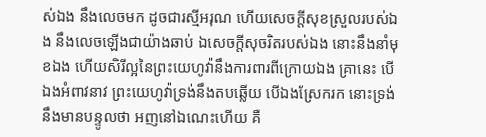ស់ឯង នឹងលេចមក ដូចជារស្មីអរុណ ហើយសេចក្ដីសុខស្រួលរបស់ឯង នឹងលេចឡើងជាយ៉ាងឆាប់ ឯសេចក្ដីសុចរិតរបស់ឯង នោះនឹងនាំមុខឯង ហើយសិរីល្អនៃព្រះយេហូវ៉ានឹងការពារពីក្រោយឯង គ្រានេះ បើឯងអំពាវនាវ ព្រះយេហូវ៉ាទ្រង់នឹងតបឆ្លើយ បើឯងស្រែករក នោះទ្រង់នឹងមានបន្ទូលថា អញនៅឯណេះហើយ គឺ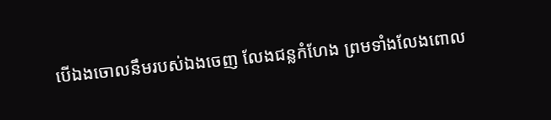បើឯងចោលនឹមរបស់ឯងចេញ លែងជន្លកំហែង ព្រមទាំងលែងពោល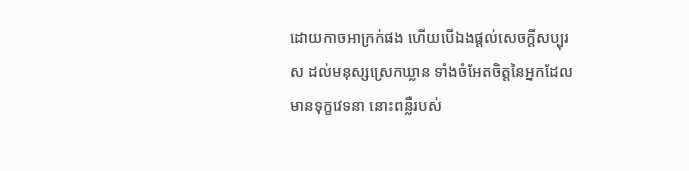ដោយកាចអាក្រក់ផង ហើយបើឯងផ្តល់សេចក្ដីសប្បុរស ដល់មនុស្សស្រេកឃ្លាន ទាំងចំអែតចិត្តនៃអ្នកដែលមានទុក្ខវេទនា នោះពន្លឺរបស់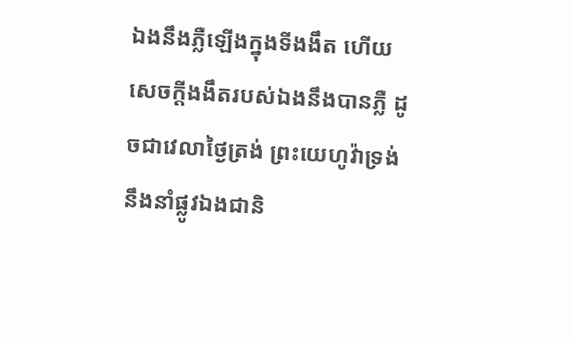ឯងនឹងភ្លឺឡើងក្នុងទីងងឹត ហើយសេចក្ដីងងឹតរបស់ឯងនឹងបានភ្លឺ ដូចជាវេលាថ្ងៃត្រង់ ព្រះយេហូវ៉ាទ្រង់នឹងនាំផ្លូវឯងជានិ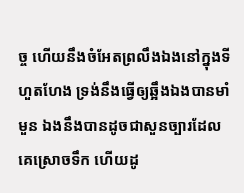ច្ច ហើយនឹងចំអែតព្រលឹងឯងនៅក្នុងទីហួតហែង ទ្រង់នឹងធ្វើឲ្យឆ្អឹងឯងបានមាំមួន ឯងនឹងបានដូចជាសួនច្បារដែលគេស្រោចទឹក ហើយដូ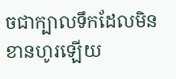ចជាក្បាលទឹកដែលមិនខានហូរឡើយ